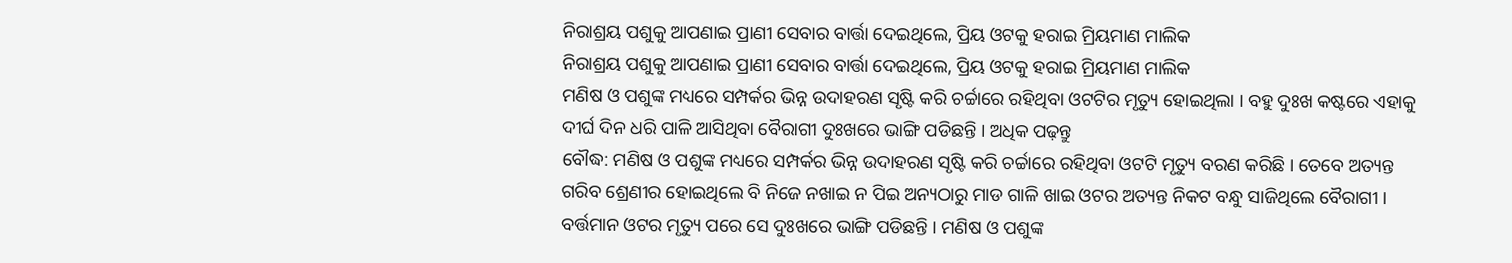ନିରାଶ୍ରୟ ପଶୁକୁ ଆପଣାଇ ପ୍ରାଣୀ ସେବାର ବାର୍ତ୍ତା ଦେଇଥିଲେ, ପ୍ରିୟ ଓଟକୁ ହରାଇ ମ୍ରିୟମାଣ ମାଲିକ
ନିରାଶ୍ରୟ ପଶୁକୁ ଆପଣାଇ ପ୍ରାଣୀ ସେବାର ବାର୍ତ୍ତା ଦେଇଥିଲେ, ପ୍ରିୟ ଓଟକୁ ହରାଇ ମ୍ରିୟମାଣ ମାଲିକ
ମଣିଷ ଓ ପଶୁଙ୍କ ମଧ୍ୟରେ ସମ୍ପର୍କର ଭିନ୍ନ ଉଦାହରଣ ସୃଷ୍ଟି କରି ଚର୍ଚ୍ଚାରେ ରହିଥିବା ଓଟଟିର ମୃତ୍ୟୁ ହୋଇଥିଲା । ବହୁ ଦୁଃଖ କଷ୍ଟରେ ଏହାକୁ ଦୀର୍ଘ ଦିନ ଧରି ପାଳି ଆସିଥିବା ବୈରାଗୀ ଦୁଃଖରେ ଭାଙ୍ଗି ପଡିଛନ୍ତି । ଅଧିକ ପଢ଼ନ୍ତୁ
ବୌଦ୍ଧ: ମଣିଷ ଓ ପଶୁଙ୍କ ମଧ୍ୟରେ ସମ୍ପର୍କର ଭିନ୍ନ ଉଦାହରଣ ସୃଷ୍ଟି କରି ଚର୍ଚ୍ଚାରେ ରହିଥିବା ଓଟଟି ମୃତ୍ୟୁ ବରଣ କରିଛି । ତେବେ ଅତ୍ୟନ୍ତ ଗରିବ ଶ୍ରେଣୀର ହୋଇଥିଲେ ବି ନିଜେ ନଖାଇ ନ ପିଇ ଅନ୍ୟଠାରୁ ମାଡ ଗାଳି ଖାଇ ଓଟର ଅତ୍ୟନ୍ତ ନିକଟ ବନ୍ଧୁ ସାଜିଥିଲେ ବୈରାଗୀ । ବର୍ତ୍ତମାନ ଓଟର ମୃତ୍ୟୁ ପରେ ସେ ଦୁଃଖରେ ଭାଙ୍ଗି ପଡିଛନ୍ତି । ମଣିଷ ଓ ପଶୁଙ୍କ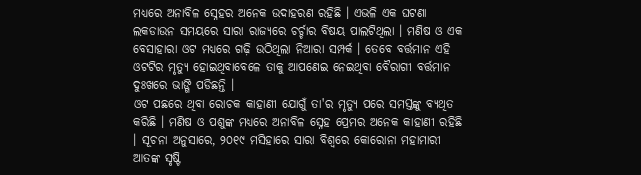ମଧ୍ୟରେ ଅନାବିଳ ସ୍ନେହର ଅନେକ ଉଦାହରଣ ରହିଛି । ଏଭଳି ଏକ ଘଟଣା ଲକଡାଉନ ସମୟରେ ସାରା ରାଜ୍ୟରେ ଚର୍ଚ୍ଚାର ବିଷୟ ପାଲଟିଥିଲା । ମଣିଷ ଓ ଏକ ବେସାହାରା ଓଟ ମଧ୍ୟରେ ଗଢ଼ି ଉଠିଥିଲା ନିଆରା ସମ୍ପର୍କ । ତେବେ ବର୍ତ୍ତମାନ ଏହି ଓଟଟିର ମୃତ୍ୟୁ ହୋଇଥିବାବେଳେ ତାକୁ ଆପଣେଇ ନେଇଥିବା ବୈରାଗୀ ବର୍ତ୍ତମାନ ଦୁଃଖରେ ଭାଙ୍ଗି ପଡିଛନ୍ତି ।
ଓଟ ପଛରେ ଥିବା ରୋଚକ କାହାଣୀ ଯୋଗୁଁ ତା'ର ମୃତ୍ୟୁ ପରେ ସମସ୍ତଙ୍କୁ ବ୍ୟଥିତ କରିଛି । ମଣିଷ ଓ ପଶୁଙ୍କ ମଧ୍ୟରେ ଅନାବିଳ ସ୍ନେହ ପ୍ରେମର ଅନେକ କାହାଣୀ ରହିଛି । ସୂଚନା ଅନୁସାରେ, ୨୦୧୯ ମସିହାରେ ସାରା ବିଶ୍ବରେ କୋରୋନା ମହାମାରୀ ଆତଙ୍କ ସୃଷ୍ଟି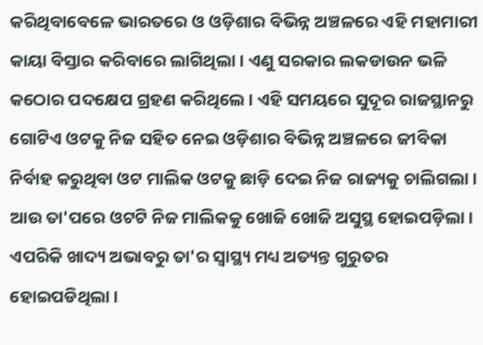କରିଥିବାବେଳେ ଭାରତରେ ଓ ଓଡ଼ିଶାର ବିଭିନ୍ନ ଅଞ୍ଚଳରେ ଏହି ମହାମାରୀ କାୟା ବିସ୍ତାର କରିବାରେ ଲାଗିଥିଲା । ଏଣୁ ସରକାର ଲକଡାଉନ ଭଳି କଠୋର ପଦକ୍ଷେପ ଗ୍ରହଣ କରିଥିଲେ । ଏହି ସମୟରେ ସୁଦୂର ରାଜସ୍ଥାନରୁ ଗୋଟିଏ ଓଟକୁ ନିଜ ସହିତ ନେଇ ଓଡ଼ିଶାର ବିଭିନ୍ନ ଅଞ୍ଚଳରେ ଜୀବିକା ନିର୍ବାହ କରୁଥିବା ଓଟ ମାଲିକ ଓଟକୁ ଛାଡ଼ି ଦେଇ ନିଜ ରାଜ୍ୟକୁ ଚାଲିଗଲା ।
ଆଉ ତା'ପରେ ଓଟଟି ନିଜ ମାଲିକକୁ ଖୋଜି ଖୋଜି ଅସୁସ୍ଥ ହୋଇପଡ଼ିଲା । ଏପରିକି ଖାଦ୍ୟ ଅଭାବରୁ ତା'ର ସ୍ବାସ୍ଥ୍ୟ ମଧ୍ୟ ଅତ୍ୟନ୍ତ ଗୁରୁତର ହୋଇପଡିଥିଲା ।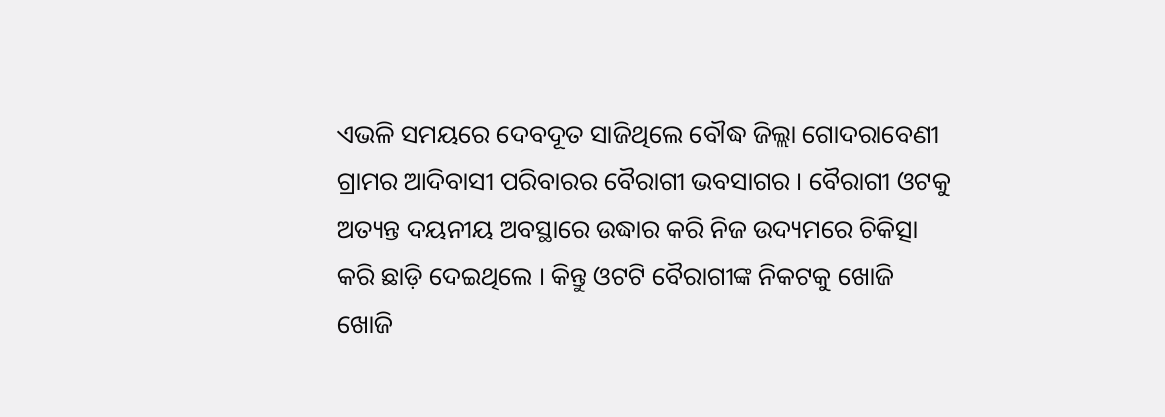ଏଭଳି ସମୟରେ ଦେବଦୂତ ସାଜିଥିଲେ ବୌଦ୍ଧ ଜିଲ୍ଲା ଗୋଦରାବେଣୀ ଗ୍ରାମର ଆଦିବାସୀ ପରିବାରର ବୈରାଗୀ ଭବସାଗର । ବୈରାଗୀ ଓଟକୁ ଅତ୍ୟନ୍ତ ଦୟନୀୟ ଅବସ୍ଥାରେ ଉଦ୍ଧାର କରି ନିଜ ଉଦ୍ୟମରେ ଚିକିତ୍ସା କରି ଛାଡ଼ି ଦେଇଥିଲେ । କିନ୍ତୁ ଓଟଟି ବୈରାଗୀଙ୍କ ନିକଟକୁ ଖୋଜି ଖୋଜି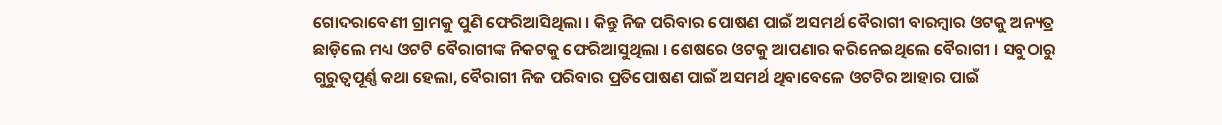ଗୋଦରାବେଣୀ ଗ୍ରାମକୁ ପୁଣି ଫେରିଆସିଥିଲା । କିନ୍ତୁ ନିଜ ପରିବାର ପୋଷଣ ପାଇଁ ଅସମର୍ଥ ବୈରାଗୀ ବାରମ୍ବାର ଓଟକୁ ଅନ୍ୟତ୍ର ଛାଡ଼ିଲେ ମଧ୍ୟ ଓଟଟି ବୈରାଗୀଙ୍କ ନିକଟକୁ ଫେରିଆସୁଥିଲା । ଶେଷରେ ଓଟକୁ ଆପଣାର କରିନେଇଥିଲେ ବୈରାଗୀ । ସବୁଠାରୁ ଗୁରୁତ୍ବପୂର୍ଣ୍ଣ କଥା ହେଲା, ବୈରାଗୀ ନିଜ ପରିବାର ପ୍ରତିପୋଷଣ ପାଇଁ ଅସମର୍ଥ ଥିବାବେଳେ ଓଟଟିର ଆହାର ପାଇଁ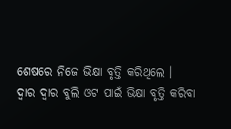ଶେଷରେ ନିଜେ ଭିକ୍ଷା ବୃତ୍ତି କରିଥିଲେ ।
ଦ୍ବାର ଦ୍ବାର ବୁଲି ଓଟ ପାଇଁ ଭିକ୍ଷା ବୃତ୍ତି କରିବା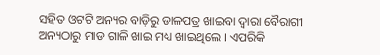ସହିତ ଓଟଟି ଅନ୍ୟର ବାଡ଼ିରୁ ଡାଳପତ୍ର ଖାଇବା ଦ୍ବାରା ବୈରାଗୀ ଅନ୍ୟଠାରୁ ମାଡ ଗାଳି ଖାଇ ମଧ୍ୟ ଖାଇଥିଲେ । ଏପରିକି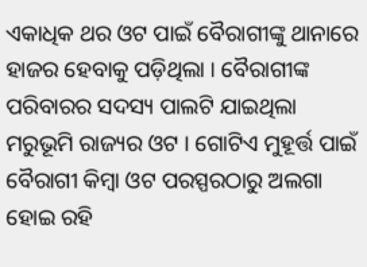ଏକାଧିକ ଥର ଓଟ ପାଇଁ ବୈରାଗୀଙ୍କୁ ଥାନାରେ ହାଜର ହେବାକୁ ପଡ଼ିଥିଲା । ବୈରାଗୀଙ୍କ ପରିବାରର ସଦସ୍ୟ ପାଲଟି ଯାଇଥିଲା ମରୁଭୂମି ରାଜ୍ୟର ଓଟ । ଗୋଟିଏ ମୁହୂର୍ତ୍ତ ପାଇଁ ବୈରାଗୀ କିମ୍ବା ଓଟ ପରସ୍ପରଠାରୁ ଅଲଗା ହୋଇ ରହି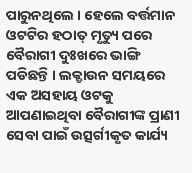ପାରୁନଥିଲେ । ହେଲେ ବର୍ତ୍ତମାନ ଓଟଟିର ହଠାତ୍ ମୃତ୍ୟୁ ପରେ ବୈରାଗୀ ଦୁଃଖରେ ଭାଙ୍ଗି ପଡିଛନ୍ତି । ଲକ୍ଡାଉନ ସମୟରେ ଏକ ଅସହାୟ ଓଟକୁ ଆପଣାଇଥିବା ବୈରାଗୀଙ୍କ ପ୍ରାଣୀ ସେବା ପାଇଁ ଉତ୍ସର୍ଗୀକୃତ କାର୍ଯ୍ୟ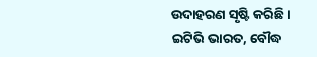ଉଦାହରଣ ସୃଷ୍ଟି କରିଛି ।
ଇଟିଭି ଭାରତ, ବୌଦ୍ଧ